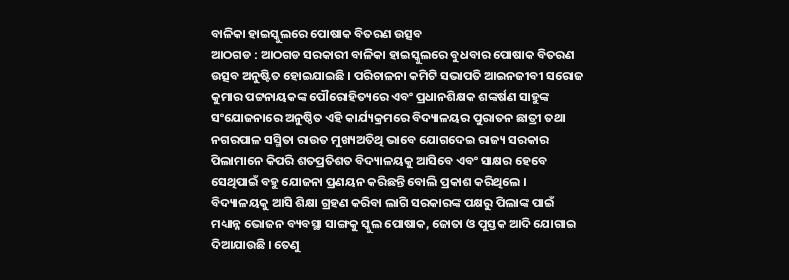ବାଳିକା ହାଇସ୍କୁଲରେ ପୋଷାକ ବିତରଣ ଉତ୍ସବ
ଆଠଗଡ : ଆଠଗଡ ସରକାରୀ ବାଳିକା ହାଇସ୍କୁଲରେ ବୁଧବାର ପୋଷାକ ବିତରଣ ଉତ୍ସବ ଅନୁଷ୍ଟିତ ହୋଇଯାଇଛି । ପରିଚାଳନା କମିଟି ସଭାପତି ଆଇନଜୀବୀ ସରୋଜ କୁମାର ପଟ୍ଟନାୟକଙ୍କ ପୌରୋହିତ୍ୟରେ ଏବଂ ପ୍ରଧାନଶିକ୍ଷକ ଶଙ୍କର୍ଷଣ ସାହୁଙ୍କ ସଂଯୋଜନାରେ ଅନୁଷ୍ଠିତ ଏହି କାର୍ଯ୍ୟକ୍ରମରେ ବିଦ୍ୟାଳୟର ପୁରାତନ ଛାତ୍ରୀ ତଥା ନଗରପାଳ ସସ୍ମିତା ରାଉତ ମୁଖ୍ୟଅତିଥି ଭାବେ ଯୋଗଦେଇ ରାଜ୍ୟ ସରକାର ପିଲାମାନେ କିପରି ଶତପ୍ରତିଶତ ବିଦ୍ୟାଳୟକୁ ଆସିବେ ଏବଂ ସାକ୍ଷର ହେବେ ସେଥିପାଇଁ ବହୁ ଯୋଜନା ପ୍ରଣୟନ କରିଛନ୍ତି ବୋଲି ପ୍ରକାଶ କରିଥିଲେ । ବିଦ୍ୟାଳୟକୁ ଆସି ଶିକ୍ଷା ଗ୍ରହଣ କରିବା ଲାଗି ସରକାରଙ୍କ ପକ୍ଷରୁ ପିଲାଙ୍କ ପାଇଁ ମଧ୍ୟାନ୍ନ ଭୋଜନ ବ୍ୟବସ୍ଥା ସାଙ୍ଗକୁ ସ୍କୁଲ ପୋଷାକ, ଜୋତା ଓ ପୁସ୍ତକ ଆଦି ଯୋଗାଇ ଦିଆଯାଉଛି । ତେଣୁ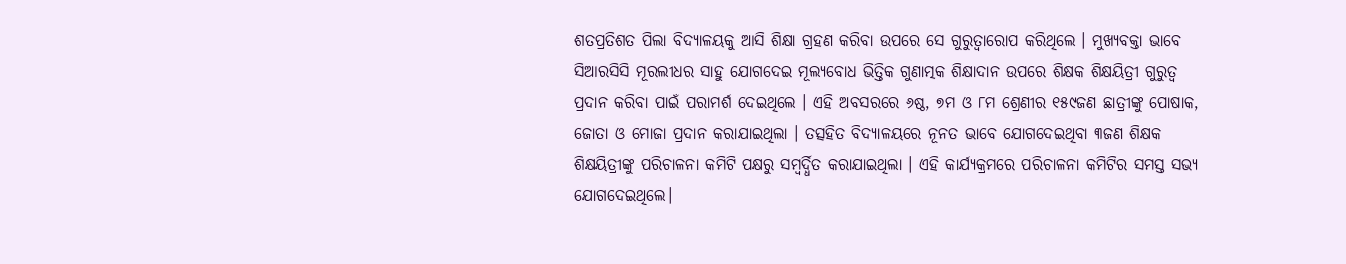ଶତପ୍ରତିଶତ ପିଲା ବିଦ୍ୟାଳୟକୁ ଆସି ଶିକ୍ଷା ଗ୍ରହଣ କରିବା ଉପରେ ସେ ଗୁରୁତ୍ୱାରୋପ କରିଥିଲେ । ମୁଖ୍ୟବକ୍ତା ଭାବେ ସିଆରସିସି ମୂରଲୀଧର ସାହୁ ଯୋଗଦେଇ ମୂଲ୍ୟବୋଧ ଭିତ୍ତିକ ଗୁଣାତ୍ମକ ଶିକ୍ଷାଦାନ ଉପରେ ଶିକ୍ଷକ ଶିକ୍ଷୟିତ୍ରୀ ଗୁରୁତ୍ୱ ପ୍ରଦାନ କରିବା ପାଇଁ ପରାମର୍ଶ ଦେଇଥିଲେ । ଏହି ଅବସରରେ ୬ଷ୍ଠ, ୭ମ ଓ ୮ମ ଶ୍ରେଣୀର ୧୫୯ଜଣ ଛାତ୍ରୀଙ୍କୁ ପୋଷାକ, ଜୋତା ଓ ମୋଜା ପ୍ରଦାନ କରାଯାଇଥିଲା । ତତ୍ସହିତ ବିଦ୍ୟାଳୟରେ ନୂନତ ଭାବେ ଯୋଗଦେଇଥିବା ୩ଜଣ ଶିକ୍ଷକ ଶିକ୍ଷୟିତ୍ରୀଙ୍କୁ ପରିଚାଳନା କମିଟି ପକ୍ଷରୁ ସମ୍ବର୍ଦ୍ଧିତ କରାଯାଇଥିଲା । ଏହି କାର୍ଯ୍ୟକ୍ରମରେ ପରିଚାଳନା କମିଟିର ସମସ୍ତ ସଭ୍ୟ ଯୋଗଦେଇଥିଲେ।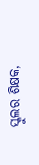ସ୍କୁଲର ଶିକ୍ଷକ,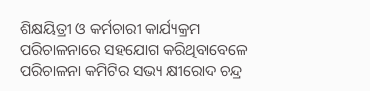ଶିକ୍ଷୟିତ୍ରୀ ଓ କର୍ମଚାରୀ କାର୍ଯ୍ୟକ୍ରମ ପରିଚାଳନାରେ ସହଯୋଗ କରିଥିବାବେଳେ ପରିଚାଳନା କମିଟିର ସଭ୍ୟ କ୍ଷୀରୋଦ ଚନ୍ଦ୍ର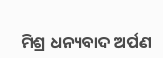ମିଶ୍ର ଧନ୍ୟବାଦ ଅର୍ପଣ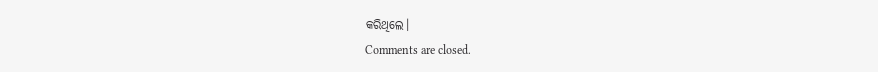କରିଥିଲେ।
Comments are closed.